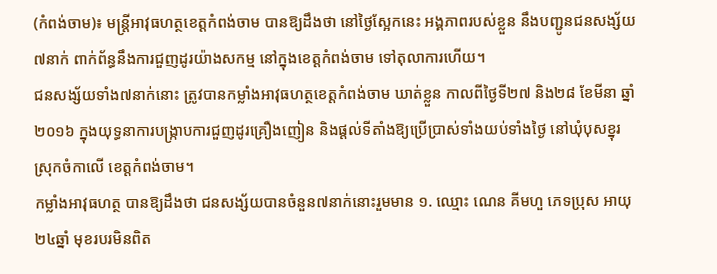(កំពង់ចាម)៖ មន្រ្តីអាវុធហត្ថខេត្តកំពង់ចាម បានឱ្យដឹងថា នៅថ្ងៃស្អែកនេះ អង្គភាពរបស់ខ្លួន នឹងបញ្ជូនជនសង្ស័យ៧នាក់ ពាក់ព័ន្ធនឹងការជួញដូរយ៉ាងសកម្ម នៅក្នុងខេត្តកំពង់ចាម ទៅតុលាការហើយ។
ជនសង្ស័យទាំង៧នាក់នោះ ត្រូវបានកម្លាំងអាវុធហត្ថខេត្តកំពង់ចាម ឃាត់ខ្លួន កាលពីថ្ងៃទី២៧ និង២៨ ខែមីនា ឆ្នាំ២០១៦ ក្នុងយុទ្ធនាការបង្រ្កាបការជួញដូរគ្រឿងញៀន និងផ្តល់ទីតាំងឱ្យប្រើប្រាស់ទាំងយប់ទាំងថ្ងៃ នៅឃុំបុសខ្នុរ ស្រុកចំកាលើ ខេត្តកំពង់ចាម។
កម្លាំងអាវុធហត្ថ បានឱ្យដឹងថា ជនសង្ស័យបានចំនួន៧នាក់នោះរួមមាន ១. ឈ្មោះ ណេន គីមហួ ភេទប្រុស អាយុ២៤ឆ្នាំ មុខរបរមិនពិត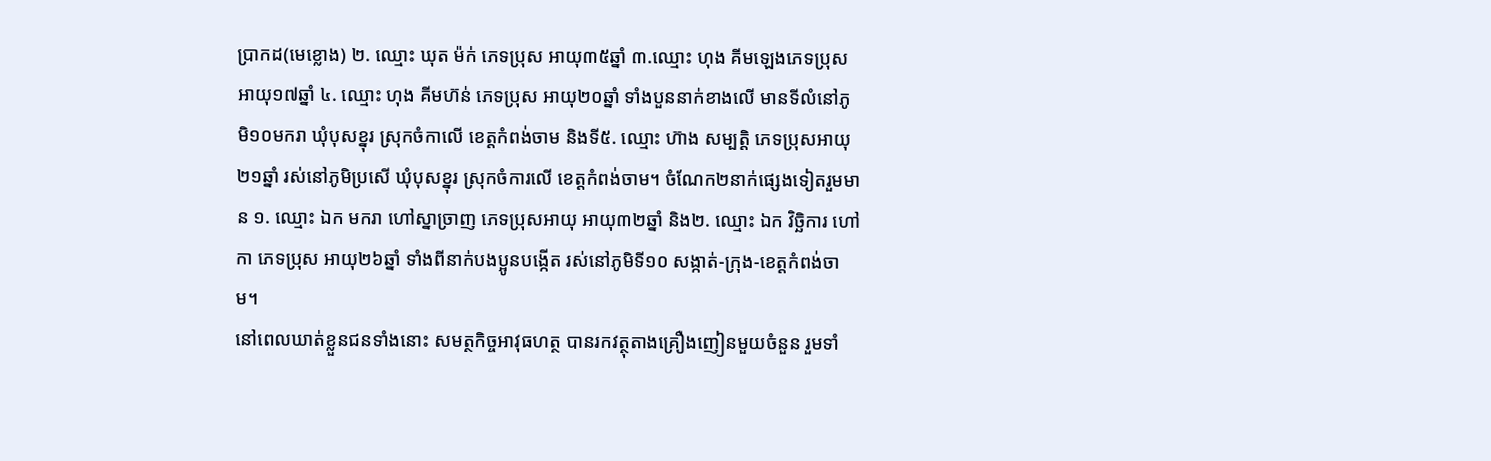ប្រាកដ(មេខ្លោង) ២. ឈ្មោះ ឃុត ម៉ក់ ភេទប្រុស អាយុ៣៥ឆ្នាំ ៣.ឈ្មោះ ហុង គីមឡេងភេទប្រុសអាយុ១៧ឆ្នាំ ៤. ឈ្មោះ ហុង គីមហ៊ន់ ភេទប្រុស អាយុ២០ឆ្នាំ ទាំងបួននាក់ខាងលើ មានទីលំនៅភូមិ១០មករា ឃុំបុសខ្នុរ ស្រុកចំកាលើ ខេត្តកំពង់ចាម និងទី៥. ឈ្មោះ ហ៊ាង សម្បត្តិ ភេទប្រុសអាយុ២១ឆ្នាំ រស់នៅភូមិប្រសើ ឃុំបុសខ្នុរ ស្រុកចំការលើ ខេត្តកំពង់ចាម។ ចំណែក២នាក់ផ្សេងទៀតរួមមាន ១. ឈ្មោះ ឯក មករា ហៅស្នាច្រាញ ភេទប្រុសអាយុ អាយុ៣២ឆ្នាំ និង២. ឈ្មោះ ឯក វិច្ឆិការ ហៅកា ភេទប្រុស អាយុ២៦ឆ្នាំ ទាំងពីនាក់បងប្អូនបង្កើត រស់នៅភូមិទី១០ សង្កាត់-ក្រុង-ខេត្តកំពង់ចាម។
នៅពេលឃាត់ខ្លួនជនទាំងនោះ សមត្ថកិច្ចអាវុធហត្ថ បានរកវត្ថុតាងគ្រឿងញៀនមួយចំនួន រួមទាំ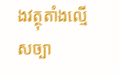ងវត្ថុតាំងល្មើសច្បា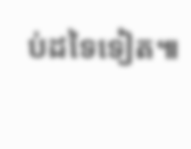ប់ដទៃទៀត៕